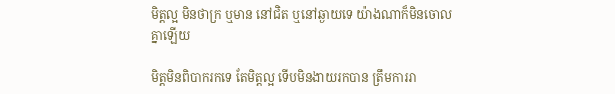មិត្តល្អ មិនថាក្រ ឬមាន នៅជិត ឬនៅឆ្ងាយទេ យ៉ាងណាក៏មិនចោលគ្នាឡើយ

មិត្តមិនពិបាករកទេ តែមិត្តល្អ ទើបមិនងាយរកបាន ត្រឹមការរា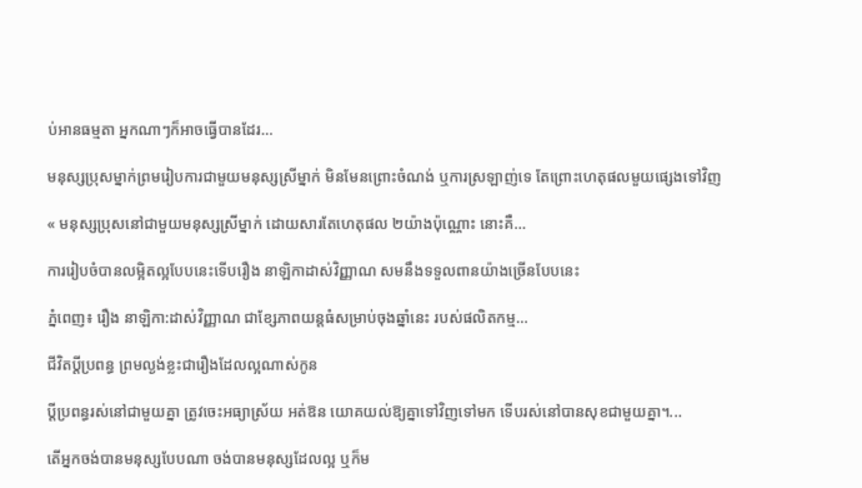ប់អានធម្មតា អ្នកណាៗក៏អាចធ្វើបានដែរ...

មនុស្សប្រុសម្នាក់ព្រមរៀបការជាមួយមនុស្សស្រីម្នាក់ មិនមែនព្រោះចំណង់ ឬការស្រឡាញ់ទេ តែព្រោះហេតុផលមួយផ្សេងទៅវិញ

« មនុស្សប្រុសនៅជាមួយមនុស្សស្រីម្នាក់ ដោយសារតែហេតុផល ២យ៉ាងប៉ុណ្ណោះ នោះគឺ...

ការរៀបចំបានលម្អិតល្អបែបនេះទើបរឿង នាឡិកាដាស់វិញ្ញាណ សមនឹងទទួលពានយ៉ាងច្រើនបែបនេះ

ភ្នំពេញ៖ រឿង នាឡិកា:ដាស់វិញ្ញាណ ជាខ្សែភាពយន្តធំសម្រាប់ចុងឆ្នាំនេះ របស់ផលិតកម្ម...

ជីវិតប្ដីប្រពន្ធ ព្រមល្ងង់ខ្លះជារឿងដែលល្អណាស់កូន

ប្ដីប្រពន្ធរស់នៅជាមួយគ្នា ត្រូវចេះអធ្យាស្រ័យ អត់ឱន យោគយល់ឱ្យគ្នាទៅវិញទៅមក ទើបរស់នៅបានសុខជាមួយគ្នា។...

តើអ្នកចង់បានមនុស្សបែបណា ចង់បានមនុស្សដែលល្អ ឬក៏ម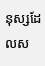នុស្សដែលស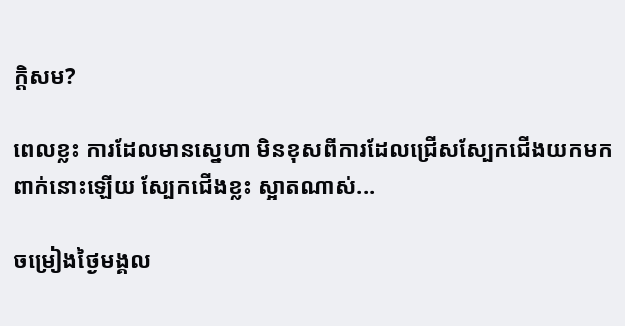ក្តិសម?

ពេលខ្លះ ការដែលមានស្នេហា មិនខុសពីការដែលជ្រើសស្បែកជើងយកមកពាក់នោះឡើយ ស្បែកជើងខ្លះ ស្អាតណាស់...

ចម្រៀងថ្ងៃមង្គល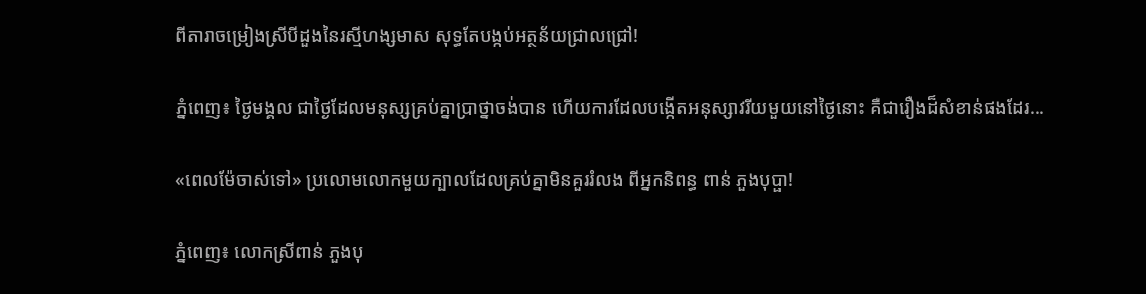ពីតារាចម្រៀងស្រីបីដួងនៃរស្មីហង្សមាស សុទ្ធតែបង្កប់អត្ថន័យជ្រាលជ្រៅ!

ភ្នំពេញ៖ ថ្ងៃមង្គល ជាថ្ងៃដែលមនុស្សគ្រប់គ្នាប្រាថ្នាចង់បាន ហើយការដែលបង្កើតអនុស្សាវរីយមួយនៅថ្ងៃនោះ គឺជារឿងដ៏សំខាន់ផងដែរ...

«ពេលម៉ែចាស់ទៅ» ប្រលោមលោកមួយក្បាលដែលគ្រប់គ្នាមិនគួររំលង ពីអ្នកនិពន្ធ ពាន់ ភួងបុប្ផា!

ភ្នំពេញ៖ លោកស្រីពាន់ ភួងបុ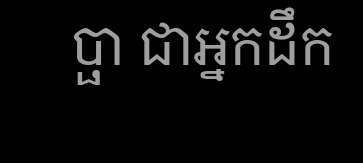ប្ផា ជាអ្នកដឹក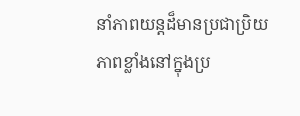នាំភាពយន្ដដ៏មានប្រជាប្រិយភាពខ្លាំងនៅក្នុងប្រ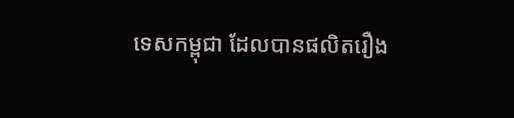ទេសកម្ពុជា ដែលបានផលិតរឿង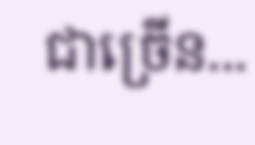ជាច្រើន...